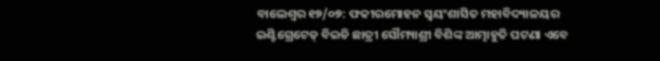ବାଲେଶ୍ୱର ୧୭/୦୭: ଫକୀରମୋହନ ସ୍ୱୟଂଶାସିତ ମହାବିଦ୍ୟାଳୟର ଇଣ୍ଟିଗ୍ରେଟେଡ୍ ବିଇଡି ଛାତ୍ରୀ ସୌମ୍ୟାଶ୍ରୀ ବିଶିଙ୍କ ଆତ୍ମାହୁତି ଘଟଣା ଏବେ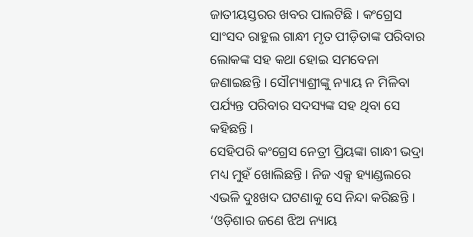ଜାତୀୟସ୍ତରର ଖବର ପାଲଟିଛି । କଂଗ୍ରେସ ସାଂସଦ ରାହୁଲ ଗାନ୍ଧୀ ମୃତ ପୀଡ଼ିତାଙ୍କ ପରିବାର ଲୋକଙ୍କ ସହ କଥା ହୋଇ ସମବେନା ଜଣାଇଛନ୍ତି । ସୌମ୍ୟାଶ୍ରୀଙ୍କୁ ନ୍ୟାୟ ନ ମିଳିବା ପର୍ଯ୍ୟନ୍ତ ପରିବାର ସଦସ୍ୟଙ୍କ ସହ ଥିବା ସେ କହିଛନ୍ତି ।
ସେହିପରି କଂଗ୍ରେସ ନେତ୍ରୀ ପ୍ରିୟଙ୍କା ଗାନ୍ଧୀ ଭଦ୍ରା ମଧ୍ୟ ମୁହଁ ଖୋଲିଛନ୍ତି । ନିଜ ଏକ୍ସ ହ୍ୟାଣ୍ଡଲରେ ଏଭଳି ଦୁଃଖଦ ଘଟଣାକୁ ସେ ନିନ୍ଦା କରିଛନ୍ତି । ‘ଓଡ଼ିଶାର ଜଣେ ଝିଅ ନ୍ୟାୟ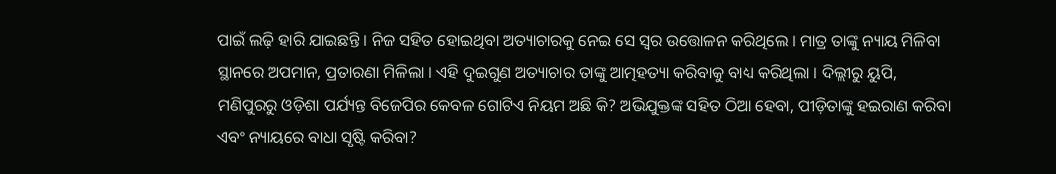ପାଇଁ ଲଢ଼ି ହାରି ଯାଇଛନ୍ତି । ନିଜ ସହିତ ହୋଇଥିବା ଅତ୍ୟାଚାରକୁ ନେଇ ସେ ସ୍ୱର ଉତ୍ତୋଳନ କରିଥିଲେ । ମାତ୍ର ତାଙ୍କୁ ନ୍ୟାୟ ମିଳିବା ସ୍ଥାନରେ ଅପମାନ, ପ୍ରତାରଣା ମିଳିଲା । ଏହି ଦୁଇଗୁଣ ଅତ୍ୟାଚାର ତାଙ୍କୁ ଆତ୍ମହତ୍ୟା କରିବାକୁ ବାଧ୍ୟ କରିଥିଲା । ଦିଲ୍ଲୀରୁ ୟୁପି, ମଣିପୁରରୁ ଓଡ଼ିଶା ପର୍ଯ୍ୟନ୍ତ ବିଜେପିର କେବଳ ଗୋଟିଏ ନିୟମ ଅଛି କି? ଅଭିଯୁକ୍ତଙ୍କ ସହିତ ଠିଆ ହେବା, ପୀଡ଼ିତାଙ୍କୁ ହଇରାଣ କରିବା ଏବଂ ନ୍ୟାୟରେ ବାଧା ସୃଷ୍ଟି କରିବା?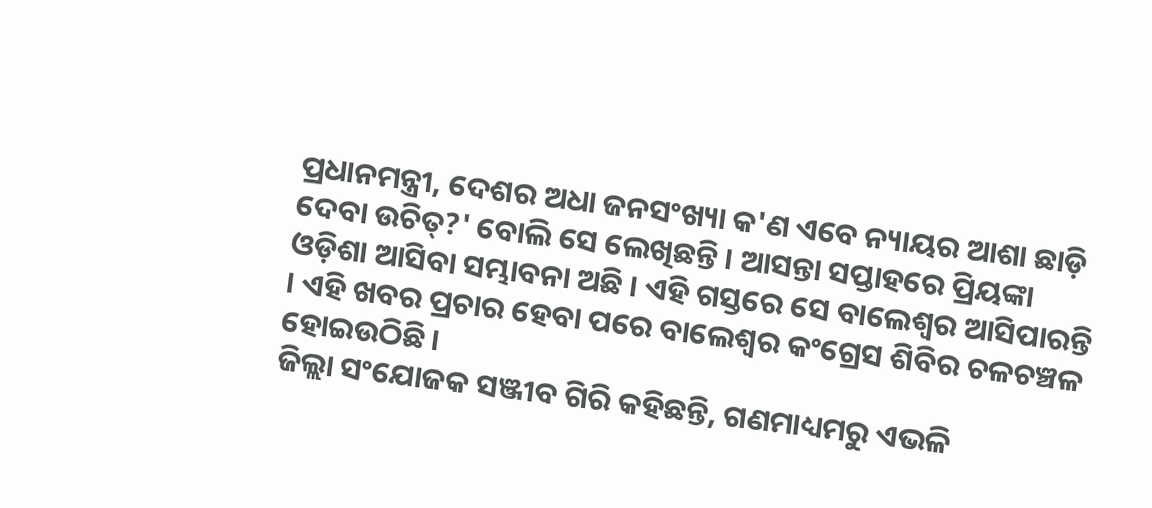ପ୍ରଧାନମନ୍ତ୍ରୀ, ଦେଶର ଅଧା ଜନସଂଖ୍ୟା କ'ଣ ଏବେ ନ୍ୟାୟର ଆଶା ଛାଡ଼ି ଦେବା ଉଚିତ୍?' ବୋଲି ସେ ଲେଖିଛନ୍ତି । ଆସନ୍ତା ସପ୍ତାହରେ ପ୍ରିୟଙ୍କା ଓଡ଼ିଶା ଆସିବା ସମ୍ଭାବନା ଅଛି । ଏହି ଗସ୍ତରେ ସେ ବାଲେଶ୍ୱର ଆସିପାରନ୍ତି । ଏହି ଖବର ପ୍ରଚାର ହେବା ପରେ ବାଲେଶ୍ୱର କଂଗ୍ରେସ ଶିବିର ଚଳଚଞ୍ଚଳ ହୋଇଉଠିଛି ।
ଜିଲ୍ଲା ସଂଯୋଜକ ସଞ୍ଜୀବ ଗିରି କହିଛନ୍ତି, ଗଣମାଧ୍ୟମରୁ ଏଭଳି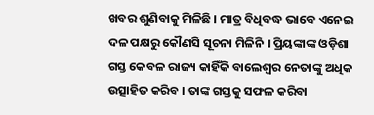ଖବର ଶୁଣିବାକୁ ମିଳିଛି । ମାତ୍ର ବିଧିବଦ୍ଧ ଭାବେ ଏନେଇ ଦଳ ପକ୍ଷରୁ କୌଣସି ସୂଚନା ମିଳିନି । ପ୍ରିୟଙ୍କାଙ୍କ ଓଡ଼ିଶା ଗସ୍ତ କେବଳ ରାଜ୍ୟ କାହିଁକି ବାଲେଶ୍ୱର ନେତାଙ୍କୁ ଅଧିକ ଉତ୍ସାହିତ କରିବ । ତାଙ୍କ ଗସ୍ତକୁ ସଫଳ କରିବା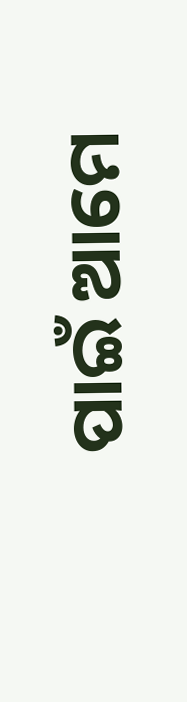ପାଇଁ ଆମେ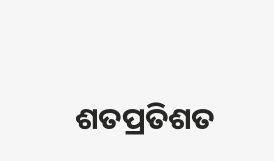ଶତପ୍ରତିଶତ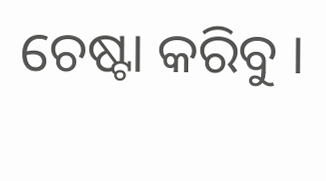ଚେଷ୍ଟା କରିବୁ ।